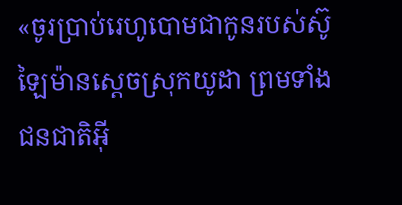«ចូរប្រាប់រេហូបោមជាកូនរបស់ស៊ូឡៃម៉ានស្តេចស្រុកយូដា ព្រមទាំងជនជាតិអ៊ី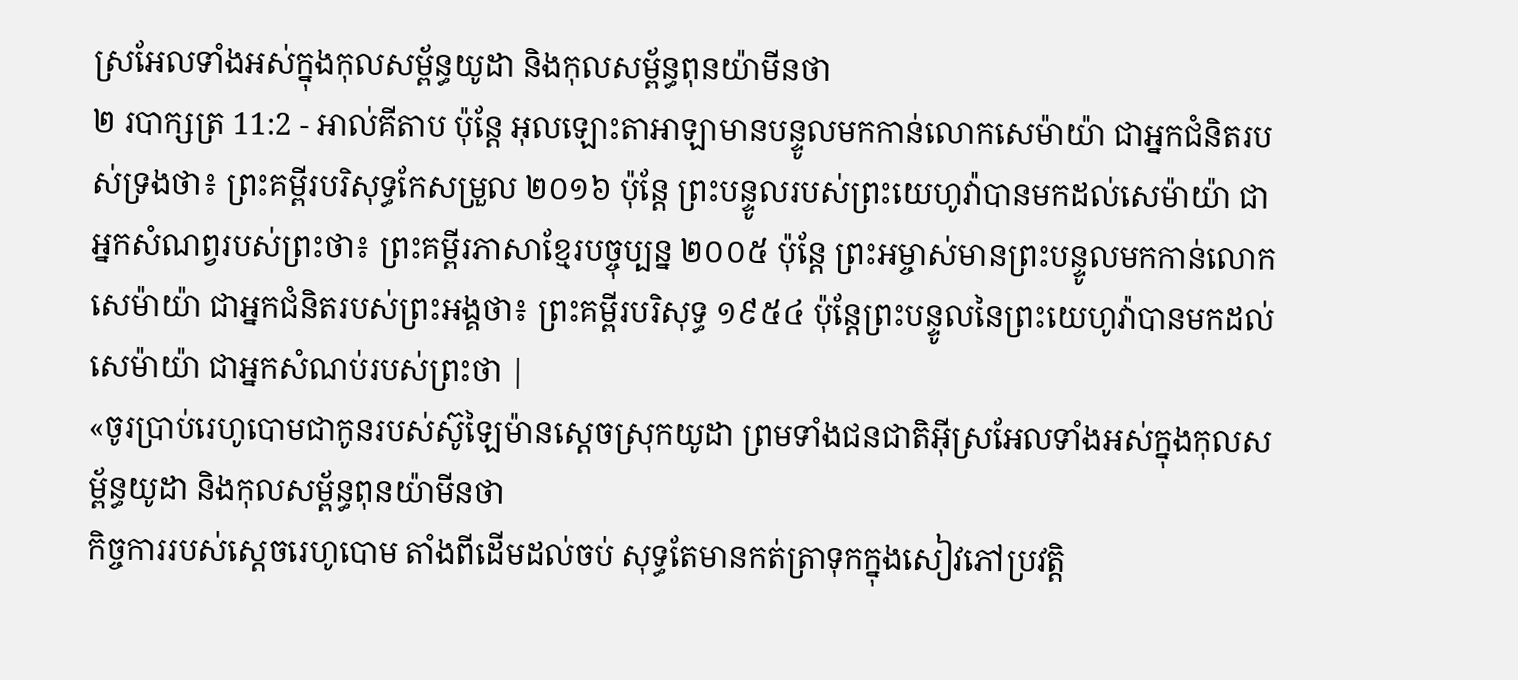ស្រអែលទាំងអស់ក្នុងកុលសម្ព័ន្ធយូដា និងកុលសម្ព័ន្ធពុនយ៉ាមីនថា
២ របាក្សត្រ 11:2 - អាល់គីតាប ប៉ុន្តែ អុលឡោះតាអាឡាមានបន្ទូលមកកាន់លោកសេម៉ាយ៉ា ជាអ្នកជំនិតរបស់ទ្រងថា៖ ព្រះគម្ពីរបរិសុទ្ធកែសម្រួល ២០១៦ ប៉ុន្តែ ព្រះបន្ទូលរបស់ព្រះយេហូវ៉ាបានមកដល់សេម៉ាយ៉ា ជាអ្នកសំណព្វរបស់ព្រះថា៖ ព្រះគម្ពីរភាសាខ្មែរបច្ចុប្បន្ន ២០០៥ ប៉ុន្តែ ព្រះអម្ចាស់មានព្រះបន្ទូលមកកាន់លោកសេម៉ាយ៉ា ជាអ្នកជំនិតរបស់ព្រះអង្គថា៖ ព្រះគម្ពីរបរិសុទ្ធ ១៩៥៤ ប៉ុន្តែព្រះបន្ទូលនៃព្រះយេហូវ៉ាបានមកដល់សេម៉ាយ៉ា ជាអ្នកសំណប់របស់ព្រះថា |
«ចូរប្រាប់រេហូបោមជាកូនរបស់ស៊ូឡៃម៉ានស្តេចស្រុកយូដា ព្រមទាំងជនជាតិអ៊ីស្រអែលទាំងអស់ក្នុងកុលសម្ព័ន្ធយូដា និងកុលសម្ព័ន្ធពុនយ៉ាមីនថា
កិច្ចការរបស់ស្តេចរេហូបោម តាំងពីដើមដល់ចប់ សុទ្ធតែមានកត់ត្រាទុកក្នុងសៀវភៅប្រវត្តិ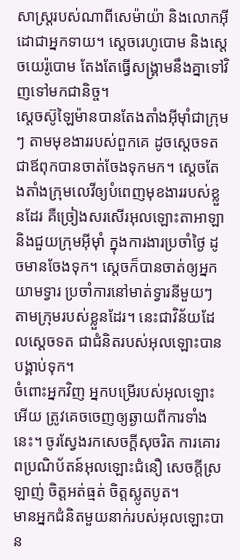សាស្ត្ររបស់ណាពីសេម៉ាយ៉ា និងលោកអ៊ីដោជាអ្នកទាយ។ ស្តេចរេហូបោម និងស្តេចយេរ៉ូបោម តែងតែធ្វើសង្គ្រាមនឹងគ្នាទៅវិញទៅមកជានិច្ច។
ស្តេចស៊ូឡៃម៉ានបានតែងតាំងអ៊ីមុាំជាក្រុមៗ តាមមុខងាររបស់ពួកគេ ដូចស្តេចទត ជាឪពុកបានចាត់ចែងទុកមក។ ស្តេចតែងតាំងក្រុមលេវីឲ្យបំពេញមុខងាររបស់ខ្លួនដែរ គឺច្រៀងសរសើរអុលឡោះតាអាឡា និងជួយក្រុមអ៊ីមុាំ ក្នុងការងារប្រចាំថ្ងៃ ដូចមានចែងទុក។ ស្តេចក៏បានចាត់ឲ្យអ្នកយាមទ្វារ ប្រចាំការនៅមាត់ទ្វារនីមួយៗ តាមក្រុមរបស់ខ្លួនដែរ។ នេះជាវិន័យដែលស្តេចទត ជាជំនិតរបស់អុលឡោះបានបង្គាប់ទុក។
ចំពោះអ្នកវិញ អ្នកបម្រើរបស់អុលឡោះអើយ ត្រូវគេចចេញឲ្យឆ្ងាយពីការទាំងនេះ។ ចូរស្វែងរកសេចក្ដីសុចរិត ការគោរពប្រណិប័តន៍អុលឡោះជំនឿ សេចក្ដីស្រឡាញ់ ចិត្ដអត់ធ្មត់ ចិត្ដស្លូតបូត។
មានអ្នកជំនិតមួយនាក់របស់អុលឡោះបាន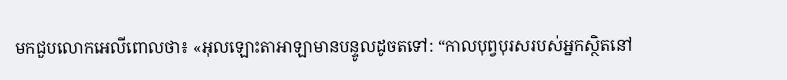មកជួបលោកអេលីពោលថា៖ «អុលឡោះតាអាឡាមានបន្ទូលដូចតទៅ: “កាលបុព្វបុរសរបស់អ្នកស្ថិតនៅ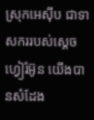ស្រុកអេស៊ីប ជាទាសកររបស់ស្តេចហ្វៀរ៉អ៊ូន យើងបានសំដែង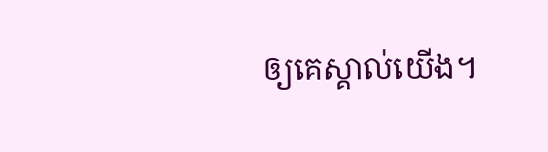ឲ្យគេស្គាល់យើង។